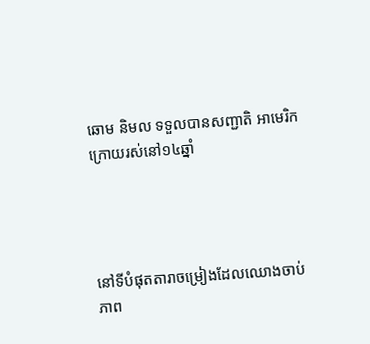ឆោម និមល ទទួលបានសញ្ជាតិ អាមេរិក ក្រោយរស់នៅ១៤ឆ្នាំ




នៅទីបំផុតតារាចម្រៀងដែលឈោងចាប់ភាព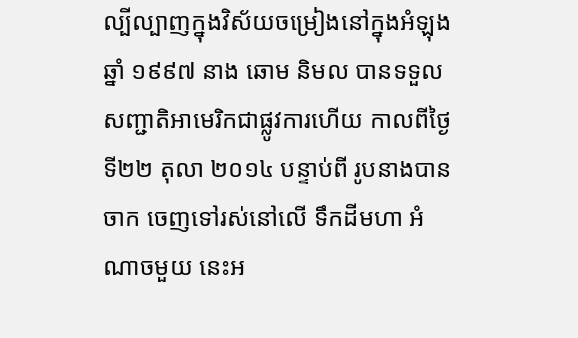ល្បីល្បាញក្នុងវិស័យចម្រៀងនៅក្នុងអំឡុង ឆ្នាំ ១៩៩៧ នាង ឆោម និមល បានទទួលសញ្ជាតិអាមេរិកជាផ្លូវការហើយ កាលពីថ្ងៃទី២២ តុលា ២០១៤ បន្ទាប់ពី រូបនាងបានចាក ចេញទៅរស់នៅលើ ទឹកដីមហា អំណាចមួយ នេះអ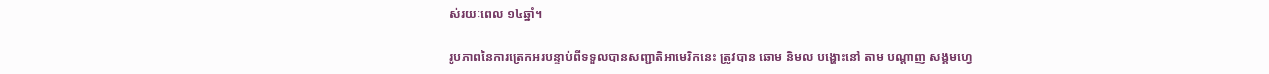ស់រយៈពេល ១៤ឆ្នាំ។

រូបភាពនៃការត្រេកអរបន្ទាប់ពីទទួលបានសញ្ជាតិអាមេរិកនេះ ត្រូវបាន ឆោម និមល បង្ហោះនៅ តាម បណ្តាញ សង្គមហ្វេ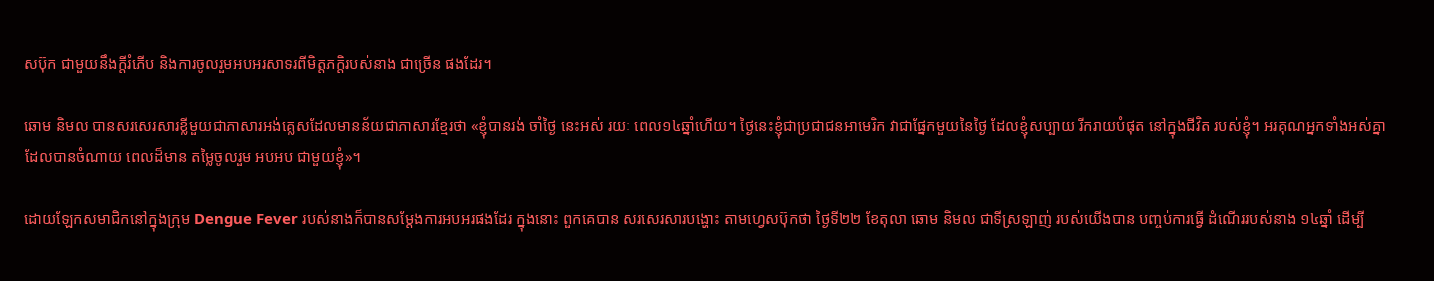សប៊ុក ជាមួយនឹងក្តីរំភើប និងការចូលរួមអបអរសាទរពីមិត្តភក្តិរបស់នាង ជាច្រើន ផងដែរ។

ឆោម និមល បានសរសេរសារខ្លីមួយជាភាសារអង់គ្លេសដែលមានន័យជាភាសារខ្មែរថា «ខ្ញុំបានរង់ ចាំថ្ងៃ នេះអស់ រយៈ ពេល១៤ឆ្នាំហើយ។ ថ្ងៃនេះខ្ញុំជាប្រជាជនអាមេរិក វាជាផ្នែកមួយនៃថ្ងៃ ដែលខ្ញុំសប្បាយ រីករាយបំផុត នៅក្នុងជីវិត របស់ខ្ញុំ។ អរគុណអ្នកទាំងអស់គ្នា ដែលបានចំណាយ ពេលដ៏មាន តម្លៃចូលរួម អបអប ជាមួយខ្ញុំ»។

ដោយឡែកសមាជិកនៅក្នុងក្រុម Dengue Fever របស់នាងក៏បានសម្តែងការអបអរផងដែរ ក្នុងនោះ ពួកគេបាន សរសេរសារបង្ហោះ តាមហ្វេសប៊ុកថា ថ្ងៃទី២២ ខែតុលា ឆោម និមល ជាទីស្រឡាញ់ របស់យើងបាន បញ្ចប់ការធ្វើ ដំណើររបស់នាង ១៤ឆ្នាំ ដើម្បី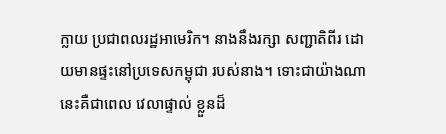ក្លាយ ប្រជាពលរដ្ឋអាមេរិក។ នាងនឹងរក្សា សញ្ជាតិពីរ ដោយមានផ្ទះនៅប្រទេសកម្ពុជា របស់នាង។ ទោះជាយ៉ាងណា នេះគឺជាពេល វេលាផ្ទាល់ ខ្លួនដ៏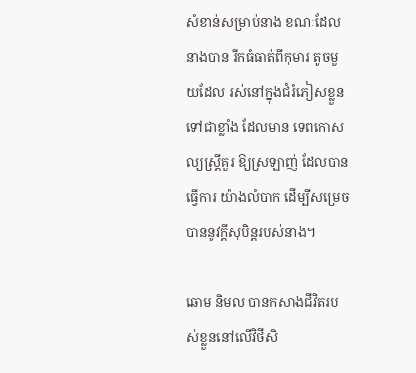សំខាន់សម្រាប់នាង ខណៈដែលនាងបាន រីកធំធាត់ពីកុមារ តូចមួយដែល រស់នៅក្នុងជំរំភៀសខ្លួន ទៅជាខ្លាំង ដែលមាន ទេពកោសល្យស្ត្រីគួរ ឱ្យស្រឡាញ់ ដែលបានធ្វើការ យ៉ាងលំបាក ដើម្បីសម្រេច បាននូវក្តីសុបិន្តរបស់នាង។

ឆោម និមល បានកសាងជីវិតរបស់ខ្លួននៅលើវិថីសិ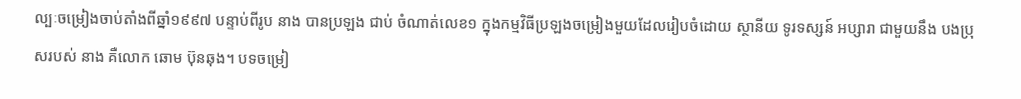ល្បៈចម្រៀងចាប់តាំងពីឆ្នាំ១៩៩៧ បន្ទាប់ពីរូប នាង បានប្រឡង ជាប់ ចំណាត់លេខ១ ក្នុងកម្មវិធីប្រឡងចម្រៀងមួយដែលរៀបចំដោយ ស្ថានីយ ទូរទស្សន៍ អប្សារា ជាមួយនឹង បងប្រុសរបស់ នាង គឺលោក ឆោម ប៊ុនឆុង។ បទចម្រៀ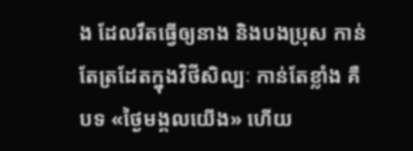ង ដែលរឹតធ្វើឲ្យនាង និងបងប្រុស កាន់តែត្រដែតក្នុងវិថីសិល្បៈ កាន់តែខ្លាំង គឺបទ «ថ្ងៃមង្គលយើង» ហើយ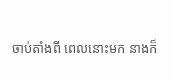ចាប់តាំងពី ពេលនោះមក នាងក៏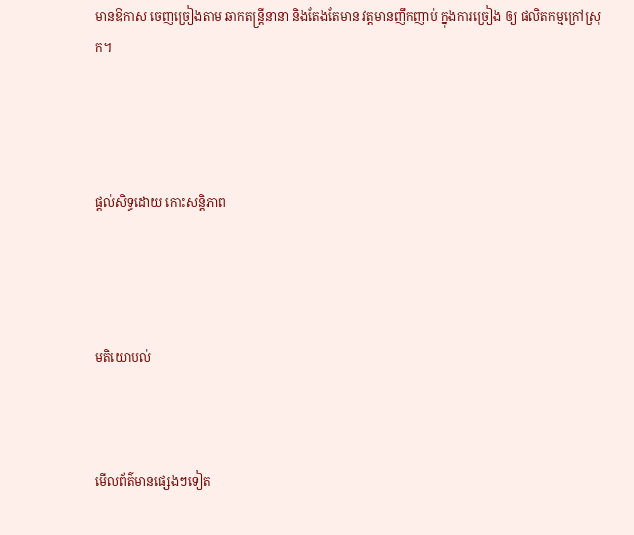មានឱកាស ចេញច្រៀងតាម ឆាកតន្ត្រីនានា និងតែងតែមាន វត្តមានញឹកញាប់ ក្នុងការច្រៀង ឲ្យ ផលិតកម្មក្រៅស្រុក។




ផ្តល់សិទ្ធដោយ កោះសន្តិភាព




មតិយោបល់



មើលព័ត៌មានផ្សេងៗទៀត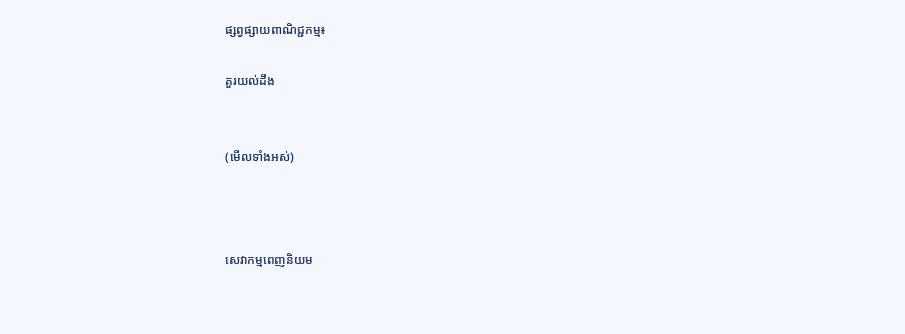ផ្សព្វផ្សាយពាណិជ្ជកម្ម៖

គួរយល់ដឹង


(មើលទាំងអស់)



សេវាកម្មពេញនិយម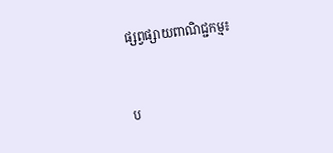ផ្សព្វផ្សាយពាណិជ្ជកម្ម៖


ប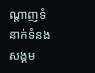ណ្តាញទំនាក់ទំនងសង្គម